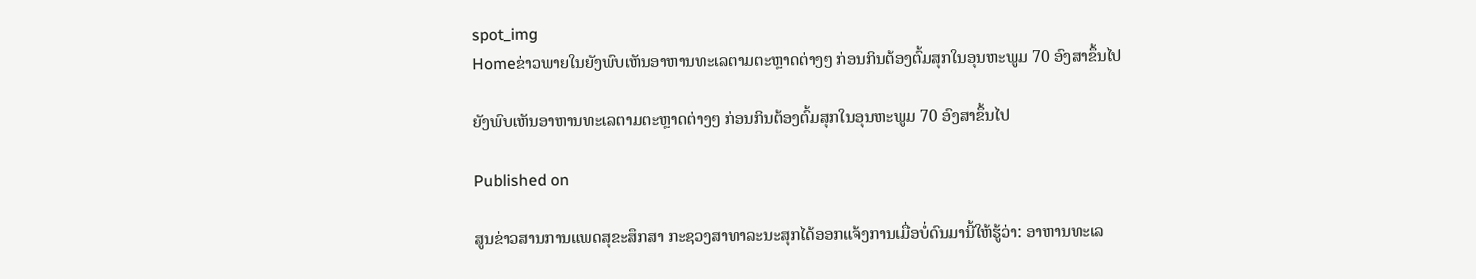spot_img
Homeຂ່າວພາຍໃນຍັງພົບເຫັນອາຫານທະເລຕາມຕະຫຼາດຕ່າງໆ ກ່ອນກິນຕ້ອງຕົ້ມສຸກໃນອຸນຫະພູມ 70 ອົງສາຂຶ້ນໄປ

ຍັງພົບເຫັນອາຫານທະເລຕາມຕະຫຼາດຕ່າງໆ ກ່ອນກິນຕ້ອງຕົ້ມສຸກໃນອຸນຫະພູມ 70 ອົງສາຂຶ້ນໄປ

Published on

ສູນຂ່າວສານການແພດສຸຂະສຶກສາ ກະຊວງສາທາລະນະສຸກໄດ້ອອກແຈ້ງການເມື່ອບໍ່ດົນມານີ້ໃຫ້ຮູ້ວ່າ: ອາຫານທະເລ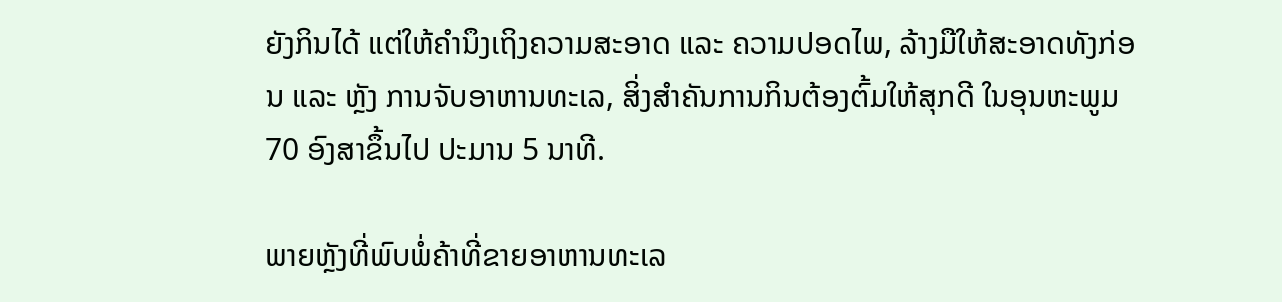ຍັງກິນໄດ້ ແຕ່ໃຫ້ຄຳນຶງເຖິງຄວາມສະອາດ ແລະ ຄວາມປອດໄພ, ລ້າງມືໃຫ້ສະອາດທັງກ່ອນ ແລະ ຫຼັງ ການຈັບອາຫານທະເລ, ສິ່ງສຳຄັນການກິນຕ້ອງຕົ້ມໃຫ້ສຸກດີ ໃນອຸນຫະພູມ 70 ອົງສາຂຶ້ນໄປ ປະມານ 5 ນາທີ.

ພາຍຫຼັງທີ່ພົບພໍ່ຄ້າທີ່ຂາຍອາຫານທະເລ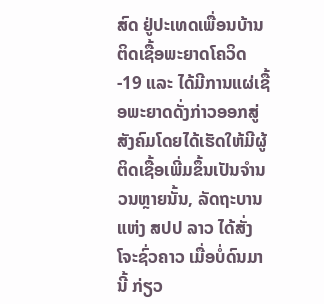ສົດ ຢູ່ປະເທດເພື່ອນບ້ານຕິດເຊື້ອພະຍາດໂຄວິດ-19 ແລະ ໄດ້ມີການແຜ່ເຊື້ອພະຍາດດັ່ງກ່າວອອກສູ່ສັງຄົມໂດຍໄດ້ເຮັດໃຫ້ມີຜູ້ຕິດເຊື້ອເພີ່ມຂຶ້ນເປັນຈໍານວນຫຼາຍນັ້ນ, ລັດຖະບານແຫ່ງ ສປປ ລາວ ໄດ້ສັ່ງໂຈະຊົ່ວຄາວ ເມື່ອບໍ່ດົນມານີ້ ກ່ຽວ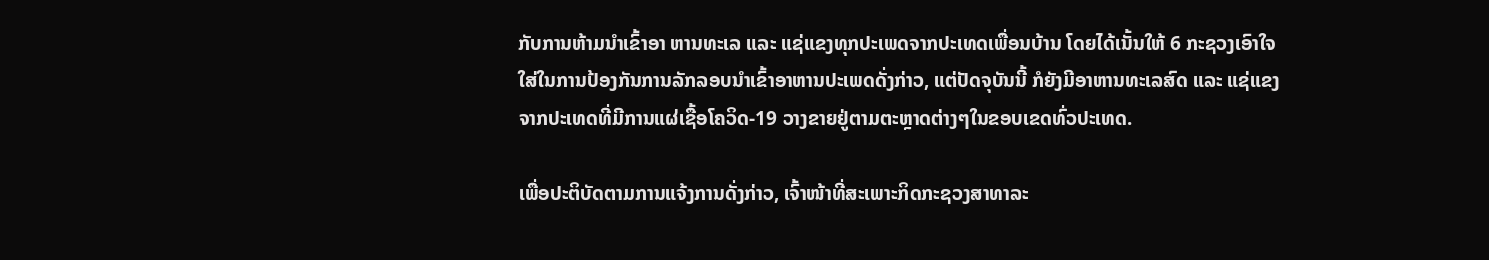ກັບການຫ້າມນໍາເຂົ້າອາ ຫານທະເລ ແລະ ແຊ່ແຂງທຸກປະເພດຈາກປະເທດເພື່ອນບ້ານ ໂດຍໄດ້ເນັ້ນໃຫ້ 6 ກະຊວງເອົາໃຈໃສ່ໃນການປ້ອງກັນການລັກລອບນຳເຂົ້າອາຫານປະເພດດັ່ງກ່າວ, ແຕ່ປັດຈຸບັນນີ້ ກໍຍັງມີອາຫານທະເລສົດ ແລະ ແຊ່ແຂງ ຈາກປະເທດທີ່ມີການແຜ່ເຊື້ອໂຄວິດ-19 ວາງຂາຍຢູ່ຕາມຕະຫຼາດຕ່າງໆໃນຂອບເຂດທົ່ວປະເທດ.

ເພື່ອປະຕິບັດຕາມການແຈ້ງການດັ່ງກ່າວ, ເຈົ້າໜ້າທີ່ສະເພາະກິດກະຊວງສາທາລະ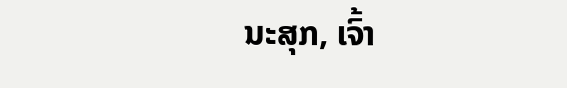ນະສຸກ, ເຈົ້າ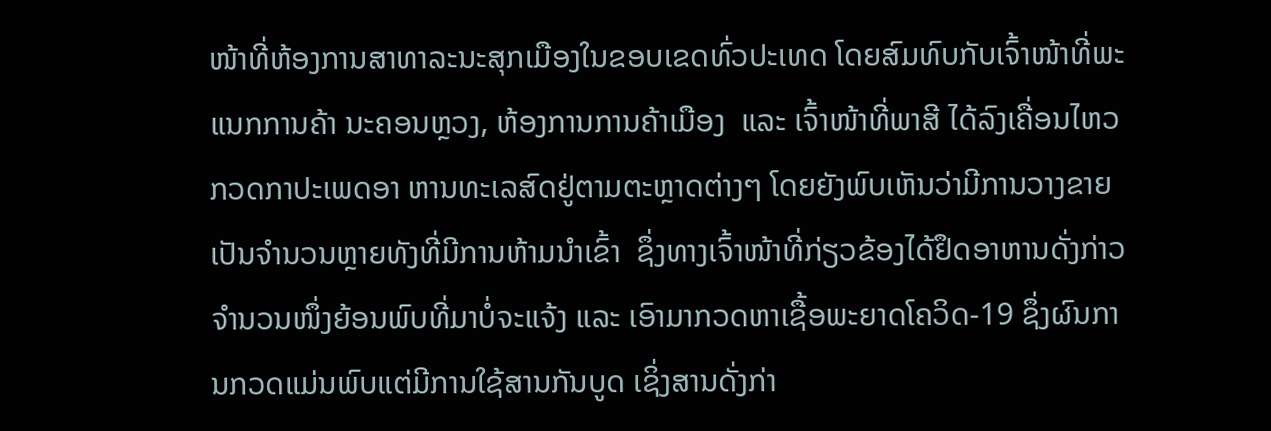ໜ້າທີ່ຫ້ອງການສາທາລະນະສຸກເມືອງໃນຂອບເຂດທົ່ວປະເທດ ໂດຍສົມທົບກັບເຈົ້າໜ້າທີ່ພະແນກການຄ້າ ນະຄອນຫຼວງ, ຫ້ອງການການຄ້າເມືອງ  ແລະ ເຈົ້າໜ້າທີ່ພາສີ ໄດ້ລົງເຄື່ອນໄຫວກວດກາປະເພດອາ ຫານທະເລສົດຢູ່ຕາມຕະຫຼາດຕ່າງໆ ໂດຍຍັງພົບເຫັນວ່າມີການວາງຂາຍເປັນຈໍານວນຫຼາຍທັງທີ່ມີການຫ້າມນໍາເຂົ້າ  ຊຶ່ງທາງເຈົ້າໜ້າທີ່ກ່ຽວຂ້ອງໄດ້ຢຶດອາຫານດັ່ງກ່າວຈໍານວນໜຶ່ງຍ້ອນພົບທີ່ມາບໍ່ຈະແຈ້ງ ແລະ ເອົາມາກວດຫາເຊື້ອພະຍາດໂຄວິດ-19 ຊຶ່ງຜົນການກວດແມ່ນພົບແຕ່ມີການໃຊ້ສານກັນບູດ ເຊິ່ງສານດັ່ງກ່າ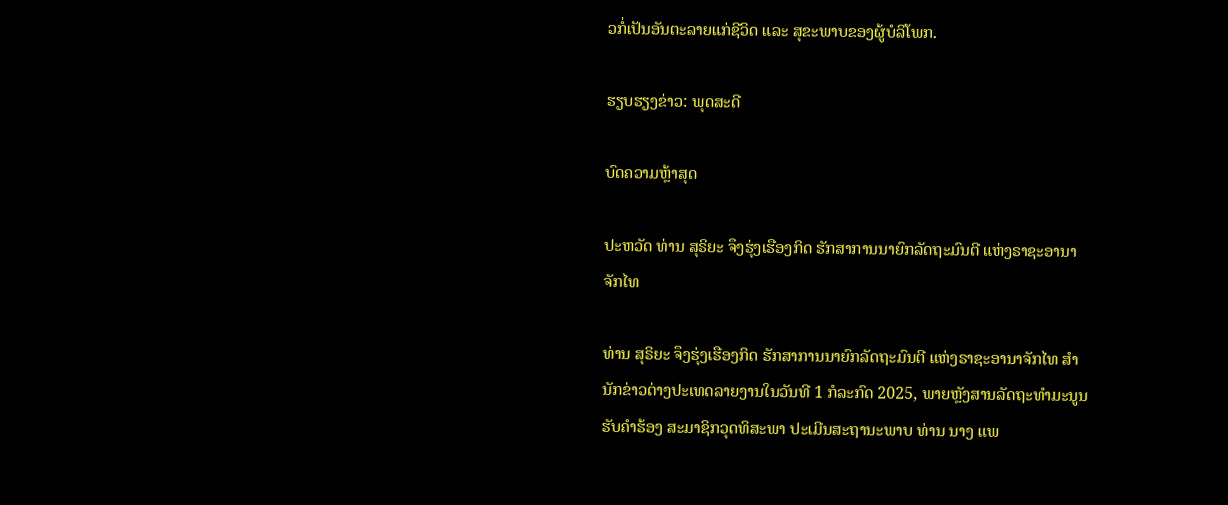ວກໍ່ເປັນອັນຕະລາຍແກ່ຊີວິດ ແລະ ສຸຂະພາບຂອງຜູ້ບໍລິໂພກ.

ຮຽບຮຽງຂ່າວ: ພຸດສະດີ

ບົດຄວາມຫຼ້າສຸດ

ປະຫວັດ ທ່ານ ສຸຣິຍະ ຈຶງຮຸ່ງເຮືອງກິດ ຮັກສາການນາຍົກລັດຖະມົນຕີ ແຫ່ງຣາຊະອານາຈັກໄທ

ທ່ານ ສຸຣິຍະ ຈຶງຮຸ່ງເຮືອງກິດ ຮັກສາການນາຍົກລັດຖະມົນຕີ ແຫ່ງຣາຊະອານາຈັກໄທ ສຳນັກຂ່າວຕ່າງປະເທດລາຍງານໃນວັນທີ 1 ກໍລະກົດ 2025, ພາຍຫຼັງສານລັດຖະທຳມະນູນຮັບຄຳຮ້ອງ ສະມາຊິກວຸດທິສະພາ ປະເມີນສະຖານະພາບ ທ່ານ ນາງ ແພ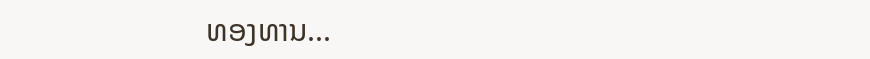ທອງທານ...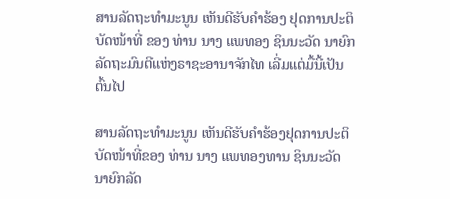ສານລັດຖະທຳມະນູນ ເຫັນດີຮັບຄຳຮ້ອງ ຢຸດການປະຕິບັດໜ້າທີ່ ຂອງ ທ່ານ ນາງ ແພທອງ ຊິນນະວັດ ນາຍົກລັດຖະມົນຕີແຫ່ງຣາຊະອານາຈັກໄທ ເລີ່ມແຕ່ມື້ນີ້ເປັນຕົ້ນໄປ

ສານລັດຖະທຳມະນູນ ເຫັນດີຮັບຄຳຮ້ອງຢຸດການປະຕິບັດໜ້າທີ່ຂອງ ທ່ານ ນາງ ແພທອງທານ ຊິນນະວັດ ນາຍົກລັດ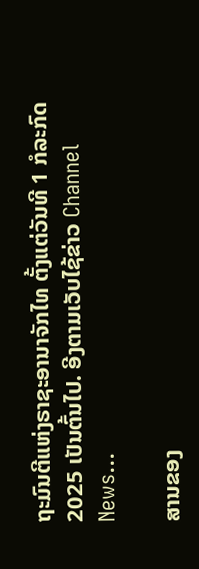ຖະມົນຕີແຫ່ງຣາຊະອານາຈັກໄທ ຕັ້ງແຕ່ວັນທີ 1 ກໍລະກົດ 2025 ເປັນຕົ້ນໄປ. ອີງຕາມເວັບໄຊ້ຂ່າວ Channel News...

ສານຂອງ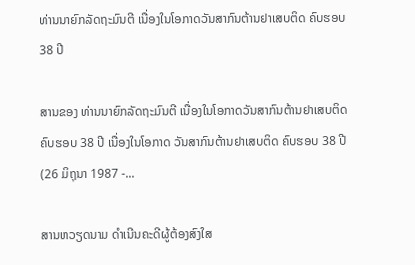ທ່ານນາຍົກລັດຖະມົນຕີ ເນື່ອງໃນໂອກາດວັນສາກົນຕ້ານຢາເສບຕິດ ຄົບຮອບ 38 ປີ

ສານຂອງ ທ່ານນາຍົກລັດຖະມົນຕີ ເນື່ອງໃນໂອກາດວັນສາກົນຕ້ານຢາເສບຕິດ ຄົບຮອບ 38 ປີ ເນື່ອງໃນໂອກາດ ວັນສາກົນຕ້ານຢາເສບຕິດ ຄົບຮອບ 38 ປີ (26 ມິຖຸນາ 1987 -...

ສານຫວຽດນາມ ດຳເນີນຄະດີຜູ້ຕ້ອງສົງໃສ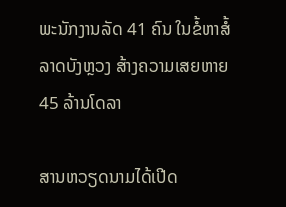ພະນັກງານລັດ 41 ຄົນ ໃນຂໍ້ຫາສໍ້ລາດບັງຫຼວງ ສ້າງຄວາມເສຍຫາຍ 45 ລ້ານໂດລາ

ສານຫວຽດນາມໄດ້ເປີດ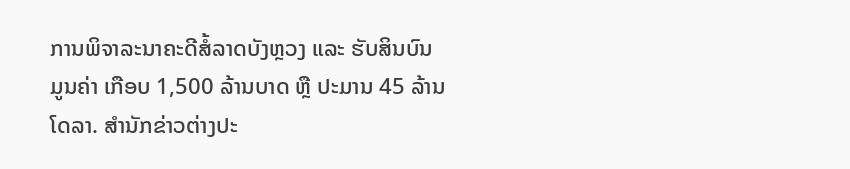ການພິຈາລະນາຄະດີສໍ້ລາດບັງຫຼວງ ແລະ ຮັບສິນບົນ ມູນຄ່າ ເກືອບ 1,500 ລ້ານບາດ ຫຼື ປະມານ 45 ລ້ານໂດລາ. ສຳນັກຂ່າວຕ່າງປະ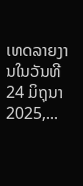ເທດລາຍງານໃນວັນທີ 24 ມິຖຸນາ 2025,...